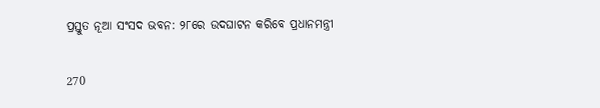ପ୍ରସ୍ତୁତ ନୂଆ ସଂସଦ ଭବନ: ୨୮ରେ ଉଦଘାଟନ କରିବେ ପ୍ରଧାନମନ୍ତ୍ରୀ

270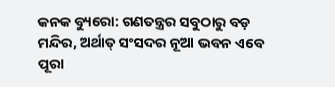କନକ ବ୍ୟୁରୋ: ଗଣତନ୍ତ୍ରର ସବୁଠାରୁ ବଡ଼ ମନ୍ଦିର, ଅର୍ଥାତ୍ ସଂସଦର ନୂଆ ଭବନ ଏବେ ପୂରା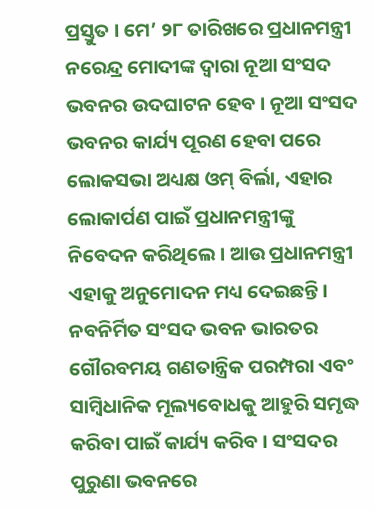ପ୍ରସ୍ତୁତ । ମେ’ ୨୮ ତାରିଖରେ ପ୍ରଧାନମନ୍ତ୍ରୀ ନରେନ୍ଦ୍ର ମୋଦୀଙ୍କ ଦ୍ୱାରା ନୂଆ ସଂସଦ ଭବନର ଉଦଘାଟନ ହେବ । ନୂଆ ସଂସଦ ଭବନର କାର୍ଯ୍ୟ ପୂରଣ ହେବା ପରେ ଲୋକସଭା ଅଧ୍ୟକ୍ଷ ଓମ୍ ବିର୍ଲା, ଏହାର ଲୋକାର୍ପଣ ପାଇଁ ପ୍ରଧାନମନ୍ତ୍ରୀଙ୍କୁ ନିବେଦନ କରିଥିଲେ । ଆଉ ପ୍ରଧାନମନ୍ତ୍ରୀ ଏହାକୁ ଅନୁମୋଦନ ମଧ୍ୟ ଦେଇଛନ୍ତି । ନବନିର୍ମିତ ସଂସଦ ଭବନ ଭାରତର ଗୌରବମୟ ଗଣତାନ୍ତ୍ରିକ ପରମ୍ପରା ଏବଂ ସାମ୍ବିଧାନିକ ମୂଲ୍ୟବୋଧକୁ ଆହୁରି ସମୃଦ୍ଧ କରିବା ପାଇଁ କାର୍ଯ୍ୟ କରିବ । ସଂସଦର ପୁରୁଣା ଭବନରେ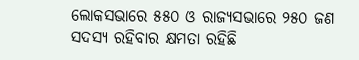ଲୋକସଭାରେ ୫୫୦ ଓ ରାଜ୍ୟସଭାରେ ୨୫୦ ଜଣ ସଦସ୍ୟ ରହିବାର କ୍ଷମତା ରହିଛି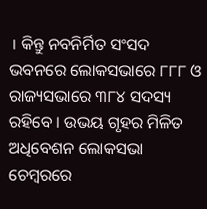। କିନ୍ତୁ ନବନିର୍ମିତ ସଂସଦ ଭବନରେ ଲୋକସଭାରେ ୮୮୮ ଓ ରାଜ୍ୟସଭାରେ ୩୮୪ ସଦସ୍ୟ ରହିବେ । ଉଭୟ ଗୃହର ମିଳିତ ଅଧିବେଶନ ଲୋକସଭା ଚେମ୍ବରରେ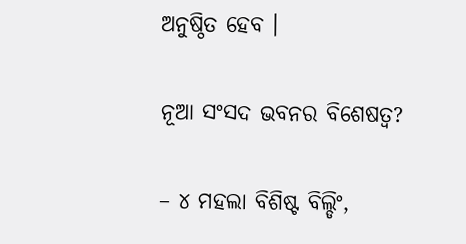ଅନୁଷ୍ଠିତ ହେବ ।

ନୂଆ ସଂସଦ ଭବନର ବିଶେଷତ୍ୱ?

– ୪ ମହଲା ବିଶିଷ୍ଟ ବିଲ୍ଡିଂ,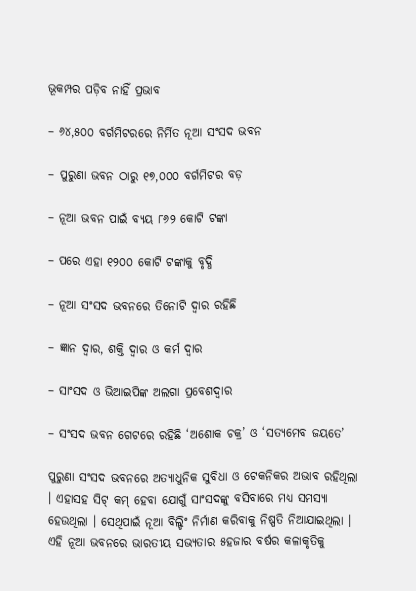ଭୂକମ୍ପର ପଡ଼ିବ ନାହିଁ ପ୍ରଭାବ

– ୬୪,୫୦୦ ବର୍ଗମିଟରରେ ନିର୍ମିତ ନୂଆ ସଂସଦ ଭବନ

– ପୁରୁଣା ଭବନ ଠାରୁ ୧୭,୦୦୦ ବର୍ଗମିଟର ବଡ଼

– ନୂଆ ଭବନ ପାଇଁ ବ୍ୟୟ ୮୬୨ କୋଟି ଟଙ୍କା

– ପରେ ଏହା ୧୨୦୦ କୋଟି ଟଙ୍କାକୁ ବୃଦ୍ଧି

– ନୂଆ ସଂସଦ ଭବନରେ ତିନୋଟି ଦ୍ୱାର ରହିଛି

– ଜ୍ଞାନ ଦ୍ୱାର, ଶକ୍ତି ଦ୍ୱାର ଓ କର୍ମ ଦ୍ୱାର

– ସାଂସଦ ଓ ଭିଆଇପିଙ୍କ ଅଲଗା ପ୍ରବେଶଦ୍ୱାର

– ସଂସଦ ଭବନ ଗେଟରେ ରହିଛି ‘ଅଶୋକ ଚକ୍ର’ ଓ ‘ସତ୍ୟମେବ ଜୟତେ’

ପୁରୁଣା ସଂସଦ ଭବନରେ ଅତ୍ୟାଧୁନିକ ସୁବିଧା ଓ ଟେକନିକର ଅଭାବ ରହିଥିଲା । ଏହାସହ ସିଟ୍ କମ୍ ହେବା ଯୋଗୁଁ ସାଂସଦଙ୍କୁ ବସିବାରେ ମଧ୍ୟ ସମସ୍ୟା ହେଉଥିଲା । ସେଥିପାଇଁ ନୂଆ ବିଲ୍ଡିଂ ନିର୍ମାଣ କରିବାକୁ ନିଷ୍ପତି ନିଆଯାଇଥିଲା ।  ଏହି ନୂଆ ଭବନରେ ଭାରତୀୟ ସଭ୍ୟତାର ୫ହଜାର ବର୍ଷର କଳାକୃତିକୁ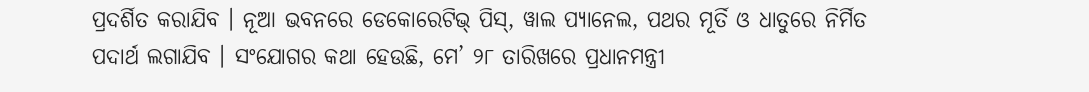ପ୍ରଦର୍ଶିତ କରାଯିବ । ନୂଆ ଭବନରେ ଡେକୋରେଟିଭ୍ ପିସ୍, ୱାଲ ପ୍ୟାନେଲ, ପଥର ମୂର୍ତି ଓ ଧାତୁରେ ନିର୍ମିତ ପଦାର୍ଥ ଲଗାଯିବ । ସଂଯୋଗର କଥା ହେଉଛି, ମେ’ ୨୮ ତାରିଖରେ ପ୍ରଧାନମନ୍ତ୍ରୀ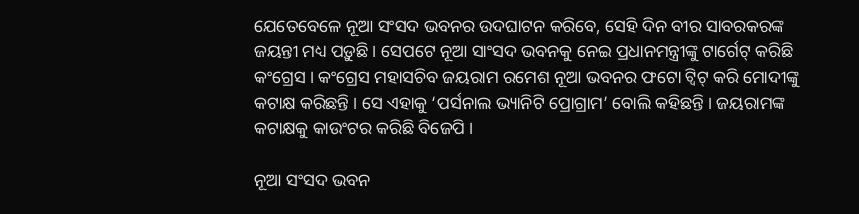ଯେତେବେଳେ ନୂଆ ସଂସଦ ଭବନର ଉଦଘାଟନ କରିବେ, ସେହି ଦିନ ବୀର ସାବରକରଙ୍କ ଜୟନ୍ତୀ ମଧ୍ୟ ପଡ଼ୁଛି । ସେପଟେ ନୂଆ ସାଂସଦ ଭବନକୁ ନେଇ ପ୍ରଧାନମନ୍ତ୍ରୀଙ୍କୁ ଟାର୍ଗେଟ୍ କରିଛି କଂଗ୍ରେସ । କଂଗ୍ରେସ ମହାସଚିବ ଜୟରାମ ରମେଶ ନୂଆ ଭବନର ଫଟୋ ଟ୍ୱିଟ୍ କରି ମୋଦୀଙ୍କୁ କଟାକ୍ଷ କରିଛନ୍ତି । ସେ ଏହାକୁ ‘ପର୍ସନାଲ ଭ୍ୟାନିଟି ପ୍ରୋଗ୍ରାମ’ ବୋଲି କହିଛନ୍ତି । ଜୟରାମଙ୍କ କଟାକ୍ଷକୁ କାଉଂଟର କରିଛି ବିଜେପି ।

ନୂଆ ସଂସଦ ଭବନ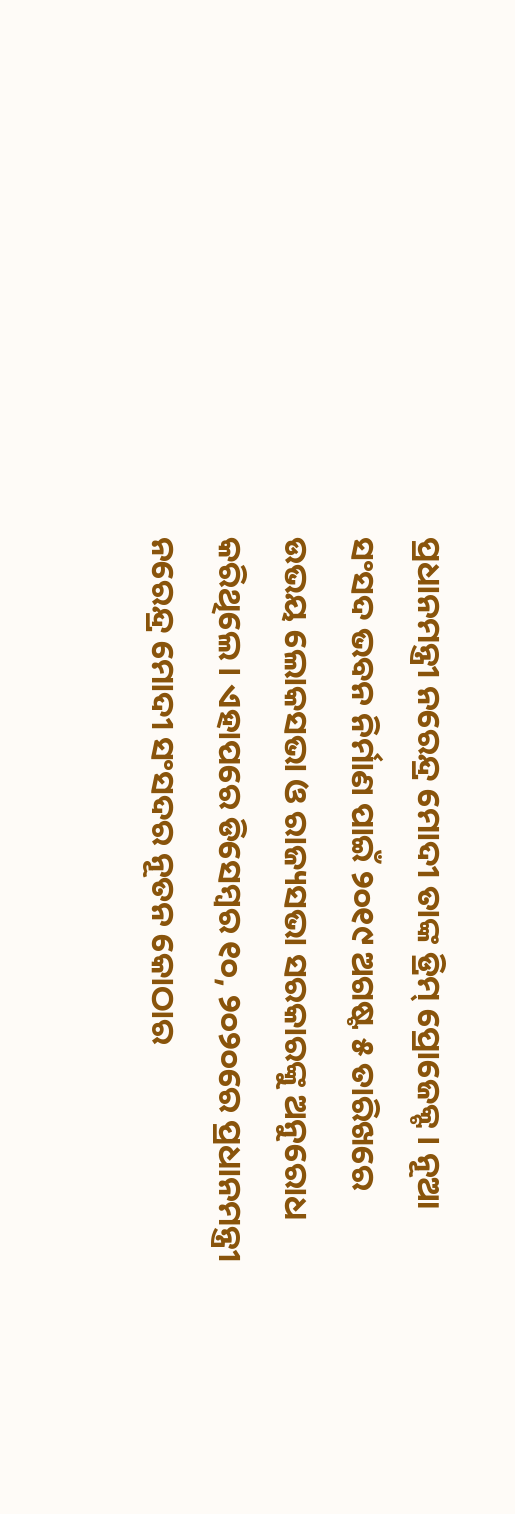ପ୍ରଧାନମନ୍ତ୍ରୀ ନରେନ୍ଦ୍ର ମୋଦୀ ତାଙ୍କ ଡ୍ରିମ୍ ପ୍ରୋଜେକ୍ଟ । ନୂଆ ସଂସଦ ଭବନ ନିର୍ମାଣ ପାଇଁ ୨୦୧୯ ଅଗଷ୍ଟ ୫ ତାରିଖରେ ଉଭୟ ଲୋକସଭା ଓ ରାଜ୍ୟସଭା ସରକାରଙ୍କୁ ଅନୁରୋଧ କରିଥିଲେ । ଏହାପରେ ଡିସେମ୍ବର ୧୦, ୨୦୨୦ରେ ପ୍ରଧାନମନ୍ତ୍ରୀ ନରେନ୍ଦ୍ର ମୋଦୀ ସଂସଦର ନୂତନ କୋଠାର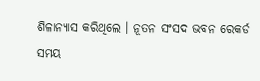ଶିଳାନ୍ୟାସ କରିଥିଲେ । ନୂତନ ସଂସଦ ଭବନ ରେକର୍ଡ ସମୟ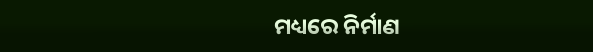ମଧ୍ୟରେ ନିର୍ମାଣ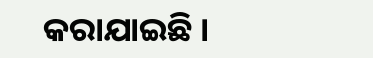କରାଯାଇଛି ।